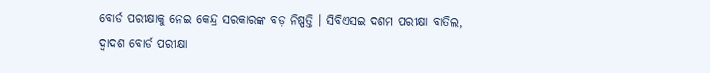ବୋର୍ଡ ପରୀକ୍ଷାକୁ ନେଇ କେନ୍ଦ୍ର ସରକାରଙ୍କ ବଡ଼ ନିଷ୍ପତ୍ତି । ସିବିଏସଇ ଦଶମ ପରୀକ୍ଷା ବାତିଲ, ଦ୍ୱାଦଶ ବୋର୍ଡ ପରୀକ୍ଷା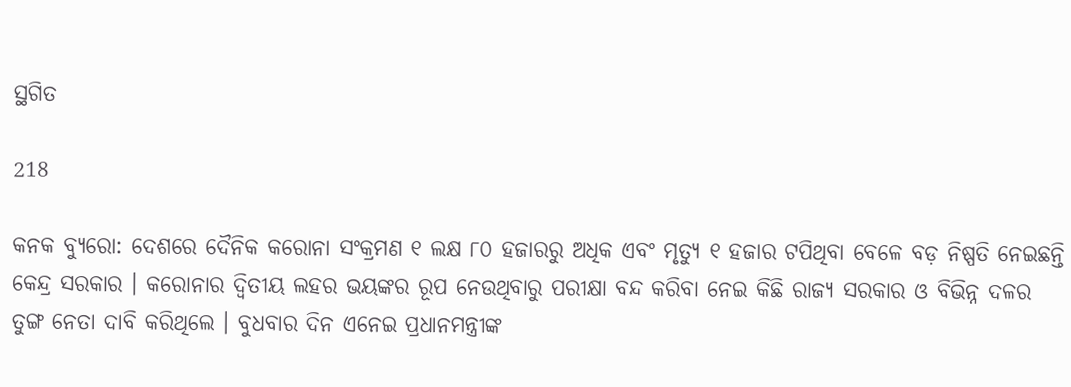ସ୍ଥଗିତ

218

କନକ ବ୍ୟୁରୋ: ଦେଶରେ ଦୈନିକ କରୋନା ସଂକ୍ରମଣ ୧ ଲକ୍ଷ ୮୦ ହଜାରରୁ ଅଧିକ ଏବଂ ମୃତ୍ୟୁ ୧ ହଜାର ଟପିଥିବା ବେଳେ ବଡ଼ ନିଷ୍ପତି ନେଇଛନ୍ତି କେନ୍ଦ୍ର ସରକାର । କରୋନାର ଦ୍ୱିତୀୟ ଲହର ଭୟଙ୍କର ରୂପ ନେଉଥିବାରୁ ପରୀକ୍ଷା ବନ୍ଦ କରିବା ନେଇ କିଛି ରାଜ୍ୟ ସରକାର ଓ ବିଭିନ୍ନ ଦଳର ତୁଙ୍ଗ ନେତା ଦାବି କରିଥିଲେ । ବୁଧବାର ଦିନ ଏନେଇ ପ୍ରଧାନମନ୍ତ୍ରୀଙ୍କ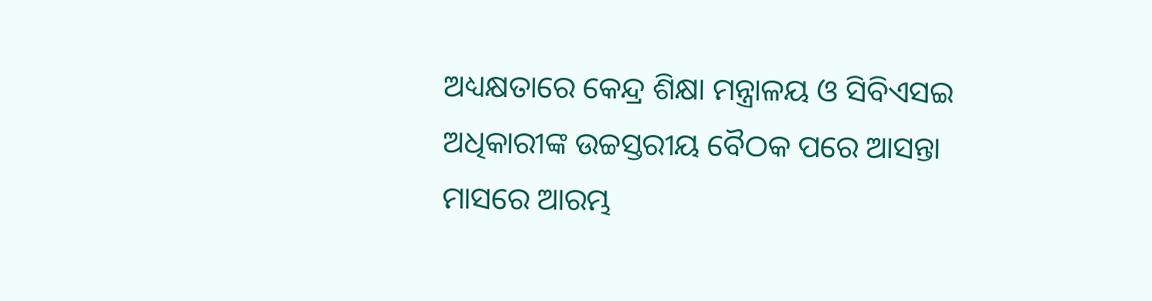ଅଧ୍ୟକ୍ଷତାରେ କେନ୍ଦ୍ର ଶିକ୍ଷା ମନ୍ତ୍ରାଳୟ ଓ ସିବିଏସଇ ଅଧିକାରୀଙ୍କ ଉଚ୍ଚସ୍ତରୀୟ ବୈଠକ ପରେ ଆସନ୍ତା ମାସରେ ଆରମ୍ଭ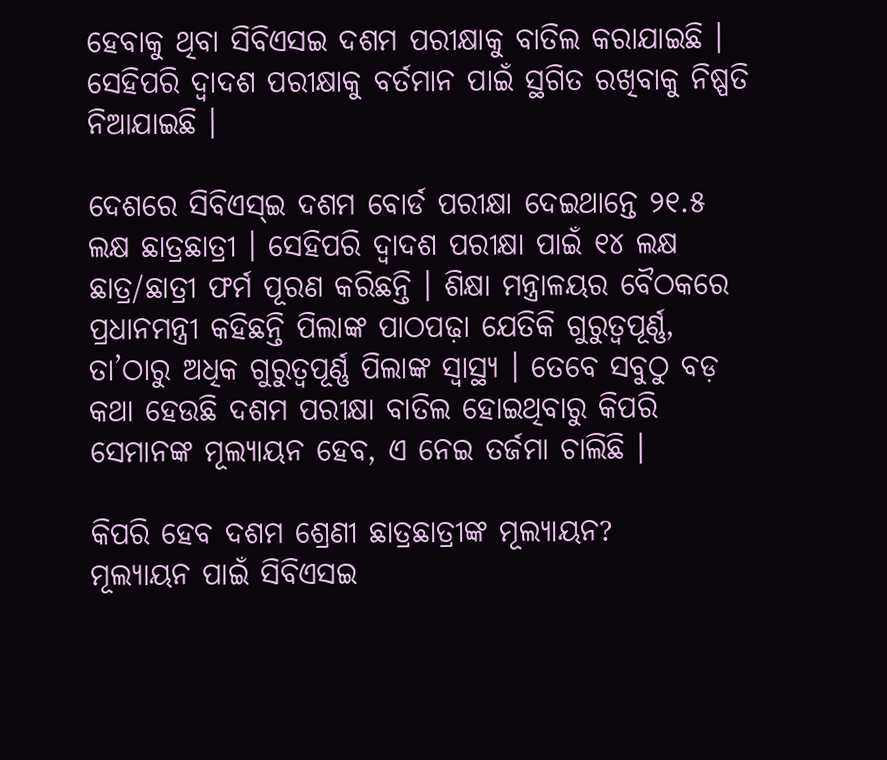ହେବାକୁ ଥିବା ସିବିଏସଇ ଦଶମ ପରୀକ୍ଷାକୁ ବାତିଲ କରାଯାଇଛି । ସେହିପରି ଦ୍ୱାଦଶ ପରୀକ୍ଷାକୁ ବର୍ତମାନ ପାଇଁ ସ୍ଥଗିତ ରଖିବାକୁ ନିଷ୍ପତି ନିଆଯାଇଛି ।

ଦେଶରେ ସିବିଏସ୍ଇ ଦଶମ ବୋର୍ଡ ପରୀକ୍ଷା ଦେଇଥାନ୍ତେ ୨୧.୫ ଲକ୍ଷ ଛାତ୍ରଛାତ୍ରୀ । ସେହିପରି ଦ୍ୱାଦଶ ପରୀକ୍ଷା ପାଇଁ ୧୪ ଲକ୍ଷ ଛାତ୍ର/ଛାତ୍ରୀ ଫର୍ମ ପୂରଣ କରିଛନ୍ତି । ଶିକ୍ଷା ମନ୍ତ୍ରାଳୟର ବୈଠକରେ ପ୍ରଧାନମନ୍ତ୍ରୀ କହିଛନ୍ତି ପିଲାଙ୍କ ପାଠପଢ଼ା ଯେତିକି ଗୁରୁତ୍ୱପୂର୍ଣ୍ଣ, ତା’ଠାରୁ ଅଧିକ ଗୁରୁତ୍ୱପୂର୍ଣ୍ଣ ପିଲାଙ୍କ ସ୍ୱାସ୍ଥ୍ୟ । ତେବେ ସବୁଠୁ ବଡ଼ କଥା ହେଉଛି ଦଶମ ପରୀକ୍ଷା ବାତିଲ ହୋଇଥିବାରୁ କିପରି ସେମାନଙ୍କ ମୂଲ୍ୟାୟନ ହେବ, ଏ ନେଇ ତର୍ଜମା ଚାଲିଛି ।

କିପରି ହେବ ଦଶମ ଶ୍ରେଣୀ ଛାତ୍ରଛାତ୍ରୀଙ୍କ ମୂଲ୍ୟାୟନ?
ମୂଲ୍ୟାୟନ ପାଇଁ ସିବିଏସଇ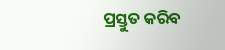ପ୍ରସ୍ତୁତ କରିବ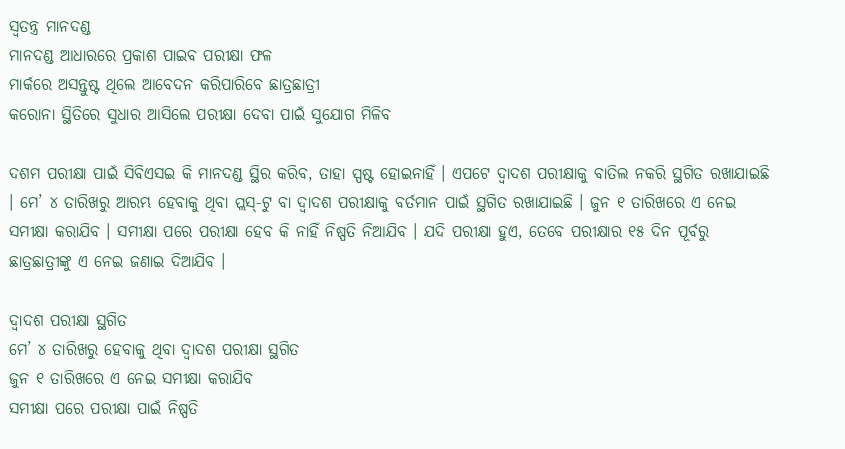ସ୍ୱତନ୍ତ୍ର ମାନଦଣ୍ଡ
ମାନଦଣ୍ଡ ଆଧାରରେ ପ୍ରକାଶ ପାଇବ ପରୀକ୍ଷା ଫଳ
ମାର୍କରେ ଅସନ୍ତୁଷ୍ଟ ଥିଲେ ଆବେଦନ କରିପାରିବେ ଛାତ୍ରଛାତ୍ରୀ
କରୋନା ସ୍ଥିତିରେ ସୁଧାର ଆସିଲେ ପରୀକ୍ଷା ଦେବା ପାଇଁ ସୁଯୋଗ ମିଳିବ

ଦଶମ ପରୀକ୍ଷା ପାଇଁ ସିବିଏସଇ କି ମାନଦଣ୍ଡ ସ୍ଥିର କରିବ, ତାହା ସ୍ପଷ୍ଟ ହୋଇନାହିଁ । ଏପଟେ ଦ୍ୱାଦଶ ପରୀକ୍ଷାକୁ ବାତିଲ ନକରି ସ୍ଥଗିତ ରଖାଯାଇଛି । ମେ’ ୪ ତାରିଖରୁ ଆରମ୍ଭ ହେବାକୁ ଥିବା ପ୍ଲସ୍-ଟୁ ବା ଦ୍ୱାଦଶ ପରୀକ୍ଷାକୁ ବର୍ତମାନ ପାଇଁ ସ୍ଥଗିତ ରଖାଯାଇଛି । ଜୁନ ୧ ତାରିଖରେ ଏ ନେଇ ସମୀକ୍ଷା କରାଯିବ । ସମୀକ୍ଷା ପରେ ପରୀକ୍ଷା ହେବ କି ନାହିଁ ନିଷ୍ପତି ନିଆଯିବ । ଯଦି ପରୀକ୍ଷା ହୁଏ, ତେବେ ପରୀକ୍ଷାର ୧୫ ଦିନ ପୂର୍ବରୁ ଛାତ୍ରଛାତ୍ରୀଙ୍କୁ ଏ ନେଇ ଜଣାଇ ଦିଆଯିବ ।

ଦ୍ୱାଦଶ ପରୀକ୍ଷା ସ୍ଥଗିତ
ମେ’ ୪ ତାରିଖରୁ ହେବାକୁ ଥିବା ଦ୍ୱାଦଶ ପରୀକ୍ଷା ସ୍ଥଗିତ
ଜୁନ ୧ ତାରିଖରେ ଏ ନେଇ ସମୀକ୍ଷା କରାଯିବ
ସମୀକ୍ଷା ପରେ ପରୀକ୍ଷା ପାଇଁ ନିଷ୍ପତି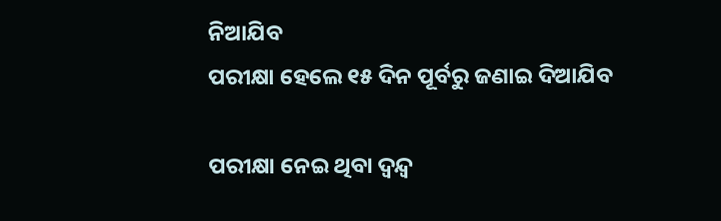ନିଆଯିବ
ପରୀକ୍ଷା ହେଲେ ୧୫ ଦିନ ପୂର୍ବରୁ ଜଣାଇ ଦିଆଯିବ

ପରୀକ୍ଷା ନେଇ ଥିବା ଦ୍ୱନ୍ଦ୍ୱ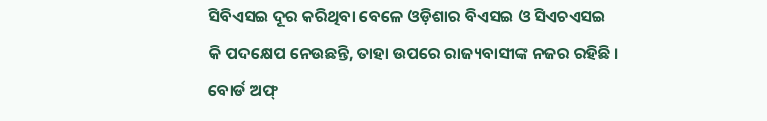ସିବିଏସଇ ଦୂର କରିଥିବା ବେଳେ ଓଡ଼ିଶାର ବିଏସଇ ଓ ସିଏଚଏସଇ କି ପଦକ୍ଷେପ ନେଉଛନ୍ତି, ତାହା ଉପରେ ରାଜ୍ୟବାସୀଙ୍କ ନଜର ରହିଛି । ବୋର୍ଡ ଅଫ୍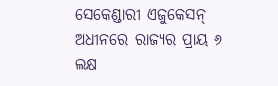ସେକେଣ୍ଡାରୀ ଏଜୁକେସନ୍ ଅଧୀନରେ ରାଜ୍ୟର ପ୍ରାୟ ୬ ଲକ୍ଷ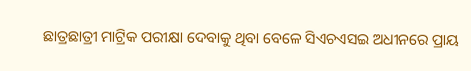ଛାତ୍ରଛାତ୍ରୀ ମାଟ୍ରିକ ପରୀକ୍ଷା ଦେବାକୁ ଥିବା ବେଳେ ସିଏଚଏସଇ ଅଧୀନରେ ପ୍ରାୟ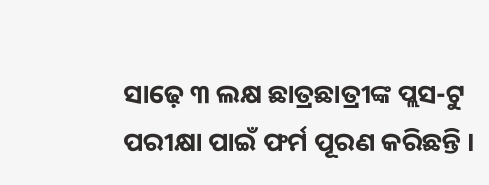ସାଢ଼େ ୩ ଲକ୍ଷ ଛାତ୍ରଛାତ୍ରୀଙ୍କ ପ୍ଲସ-ଟୁ ପରୀକ୍ଷା ପାଇଁ ଫର୍ମ ପୂରଣ କରିଛନ୍ତି ।